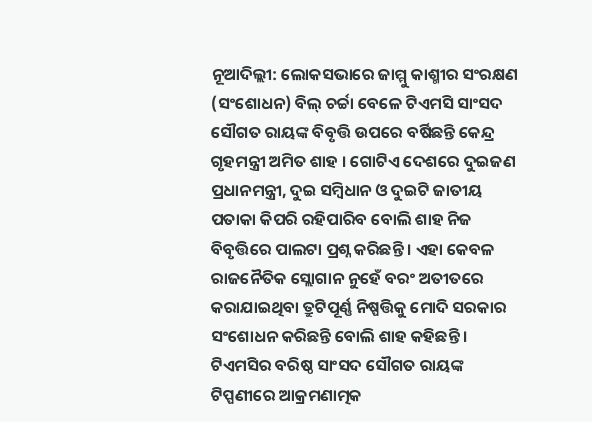ନୂଆଦିଲ୍ଲୀ: ଲୋକସଭାରେ ଜାମ୍ମୁ କାଶ୍ମୀର ସଂରକ୍ଷଣ (ସଂଶୋଧନ) ବିଲ୍ ଚର୍ଚ୍ଚା ବେଳେ ଟିଏମସି ସାଂସଦ ସୌଗତ ରାୟଙ୍କ ବିବୃତ୍ତି ଉପରେ ବର୍ଷିଛନ୍ତି କେନ୍ଦ୍ର ଗୃହମନ୍ତ୍ରୀ ଅମିତ ଶାହ । ଗୋଟିଏ ଦେଶରେ ଦୁଇଜଣ ପ୍ରଧାନମନ୍ତ୍ରୀ, ଦୁଇ ସମ୍ବିଧାନ ଓ ଦୁଇଟି ଜାତୀୟ ପତାକା କିପରି ରହିପାରିବ ବୋଲି ଶାହ ନିଜ ବିବୃତ୍ତିରେ ପାଲଟା ପ୍ରଶ୍ନ କରିଛନ୍ତି । ଏହା କେବଳ ରାଜନୈତିକ ସ୍ଲୋଗାନ ନୁହେଁ ବରଂ ଅତୀତରେ କରାଯାଇଥିବା ତ୍ରୁଟିପୂର୍ଣ୍ଣ ନିଷ୍ପତ୍ତିକୁ ମୋଦି ସରକାର ସଂଶୋଧନ କରିଛନ୍ତି ବୋଲି ଶାହ କହିଛନ୍ତି ।
ଟିଏମସିର ବରିଷ୍ଠ ସାଂସଦ ସୌଗତ ରାୟଙ୍କ ଟିପ୍ପଣୀରେ ଆକ୍ରମଣାତ୍ମକ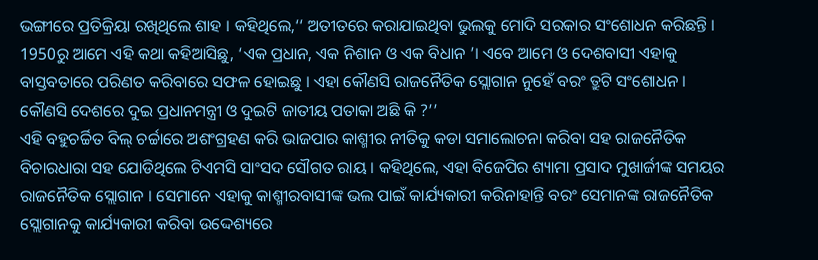ଭଙ୍ଗୀରେ ପ୍ରତିକ୍ରିୟା ରଖିଥିଲେ ଶାହ । କହିଥିଲେ,‘‘ ଅତୀତରେ କରାଯାଇଥିବା ଭୁଲକୁ ମୋଦି ସରକାର ସଂଶୋଧନ କରିଛନ୍ତି । 1950ରୁ ଆମେ ଏହି କଥା କହିଆସିଛୁ, ‘ଏକ ପ୍ରଧାନ, ଏକ ନିଶାନ ଓ ଏକ ବିଧାନ ’। ଏବେ ଆମେ ଓ ଦେଶବାସୀ ଏହାକୁ ବାସ୍ତବତାରେ ପରିଣତ କରିବାରେ ସଫଳ ହୋଇଛୁ । ଏହା କୌଣସି ରାଜନୈତିକ ସ୍ଲୋଗାନ ନୁହେଁ ବରଂ ତ୍ରୁଟି ସଂଶୋଧନ । କୌଣସି ଦେଶରେ ଦୁଇ ପ୍ରଧାନମନ୍ତ୍ରୀ ଓ ଦୁଇଟି ଜାତୀୟ ପତାକା ଅଛି କି ?’’
ଏହି ବହୁଚର୍ଚ୍ଚିତ ବିଲ୍ ଚର୍ଚ୍ଚାରେ ଅଶଂଗ୍ରହଣ କରି ଭାଜପାର କାଶ୍ମୀର ନୀତିକୁ କଡା ସମାଲୋଚନା କରିବା ସହ ରାଜନୈତିକ ବିଚାରଧାରା ସହ ଯୋଡିଥିଲେ ଟିଏମସି ସାଂସଦ ସୌଗତ ରାୟ । କହିଥିଲେ, ଏହା ବିଜେପିର ଶ୍ୟାମା ପ୍ରସାଦ ମୁଖାର୍ଜୀଙ୍କ ସମୟର ରାଜନୈତିକ ସ୍ଲୋଗାନ । ସେମାନେ ଏହାକୁ କାଶ୍ମୀରବାସୀଙ୍କ ଭଲ ପାଇଁ କାର୍ଯ୍ୟକାରୀ କରିନାହାନ୍ତି ବରଂ ସେମାନଙ୍କ ରାଜନୈତିକ ସ୍ଲୋଗାନକୁ କାର୍ଯ୍ୟକାରୀ କରିବା ଉଦ୍ଦେଶ୍ୟରେ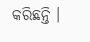କରିଛନ୍ତି ।